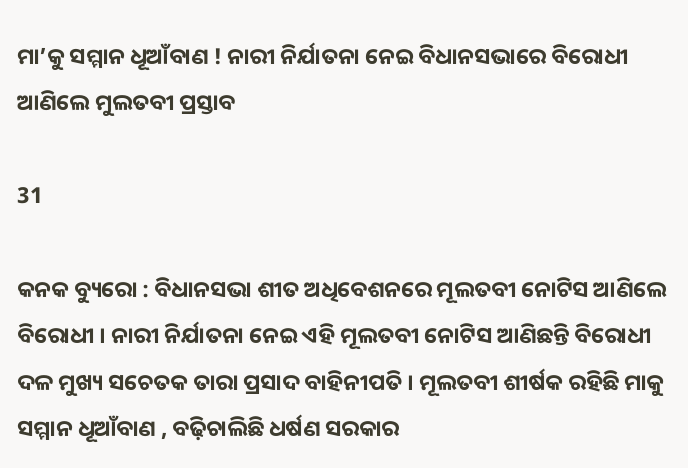ମା’କୁ ସମ୍ମାନ ଧୂଆଁବାଣ ! ନାରୀ ନିର୍ଯାତନା ନେଇ ବିଧାନସଭାରେ ବିରୋଧୀ ଆଣିଲେ ମୁଲତବୀ ପ୍ରସ୍ତାବ

31

କନକ ବ୍ୟୁରୋ : ବିଧାନସଭା ଶୀତ ଅଧିବେଶନରେ ମୂଲତବୀ ନୋଟିସ ଆଣିଲେ ବିରୋଧୀ । ନାରୀ ନିର୍ଯାତନା ନେଇ ଏହି ମୂଲତବୀ ନୋଟିସ ଆଣିଛନ୍ତି ବିରୋଧୀ ଦଳ ମୁଖ୍ୟ ସଚେତକ ତାରା ପ୍ରସାଦ ବାହିନୀପତି । ମୂଲତବୀ ଶୀର୍ଷକ ରହିଛି ମାକୁ ସମ୍ମାନ ଧୂଆଁବାଣ , ବଢ଼ିଚାଲିଛି ଧର୍ଷଣ ସରକାର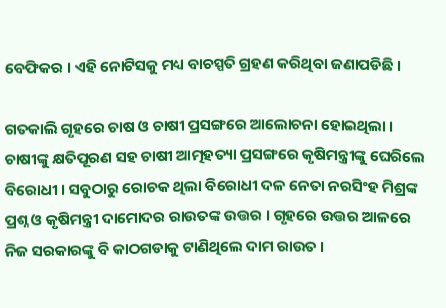ବେଫିକର । ଏହି ନୋଟିସକୁ ମଧ୍ୟ ବାଚସ୍ପତି ଗ୍ରହଣ କରିଥିବା ଜଣାପଡିଛି ।

ଗତକାଲି ଗୃହରେ ଚାଷ ଓ ଚାଷୀ ପ୍ରସଙ୍ଗରେ ଆଲୋଚନା ହୋଇଥିଲା । ଚାଷୀଙ୍କୁ କ୍ଷତିପୂରଣ ସହ ଚାଷୀ ଆତ୍ମହତ୍ୟା ପ୍ରସଙ୍ଗରେ କୃଷିମନ୍ତ୍ରୀଙ୍କୁ ଘେରିଲେ ବିରୋଧୀ । ସବୁଠାରୁ ରୋଚକ ଥିଲା ବିରୋଧୀ ଦଳ ନେତା ନରସିଂହ ମିଶ୍ରଙ୍କ ପ୍ରଶ୍ନ ଓ କୃଷିମନ୍ତ୍ରୀ ଦାମୋଦର ରାଉତଙ୍କ ଉତ୍ତର । ଗୃହରେ ଉତ୍ତର ଆଳରେ ନିଜ ସରକାରଙ୍କୁ ବି କାଠଗଡାକୁ ଟାଣିଥିଲେ ଦାମ ରାଉତ ।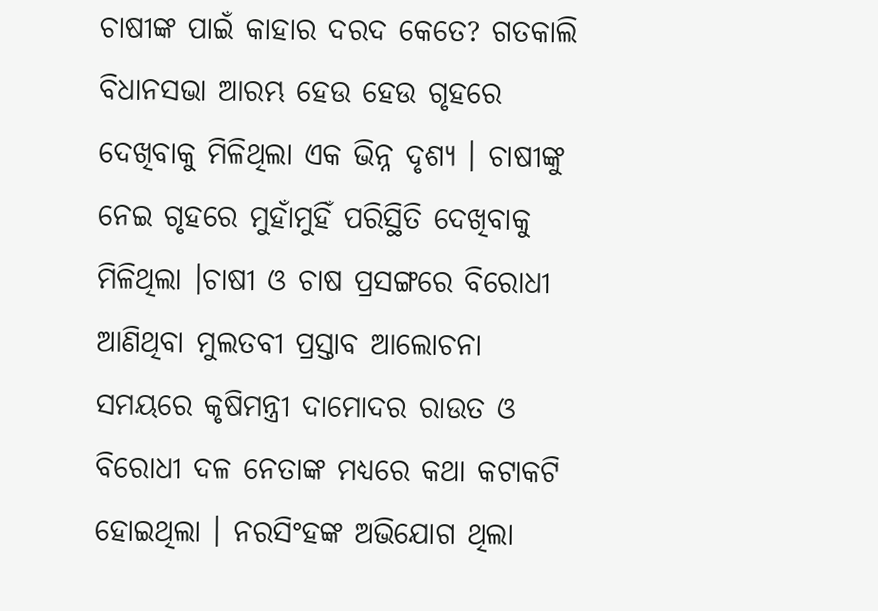ଚାଷୀଙ୍କ ପାଇଁ କାହାର ଦରଦ କେତେ? ଗତକାଲି ବିଧାନସଭା ଆରମ୍ଭ ହେଉ ହେଉ ଗୃହରେ ଦେଖିବାକୁ ମିଳିଥିଲା ଏକ ଭିନ୍ନ ଦୃଶ୍ୟ । ଚାଷୀଙ୍କୁ ନେଇ ଗୃହରେ ମୁହାଁମୁହିଁ ପରିସ୍ଥିତି ଦେଖିବାକୁ ମିଳିଥିଲା ।ଚାଷୀ ଓ ଚାଷ ପ୍ରସଙ୍ଗରେ ବିରୋଧୀ ଆଣିଥିବା ମୁଲତବୀ ପ୍ରସ୍ତାବ ଆଲୋଚନା ସମୟରେ କୃଷିମନ୍ତ୍ରୀ ଦାମୋଦର ରାଉତ ଓ ବିରୋଧୀ ଦଳ ନେତାଙ୍କ ମଧ୍ୟରେ କଥା କଟାକଟି ହୋଇଥିଲା । ନରସିଂହଙ୍କ ଅଭିଯୋଗ ଥିଲା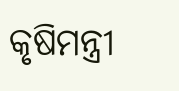କୃଷିମନ୍ତ୍ରୀ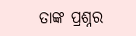ତାଙ୍କ ପ୍ରଶ୍ନର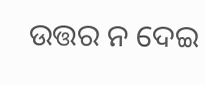ଉତ୍ତର ନ ଦେଇ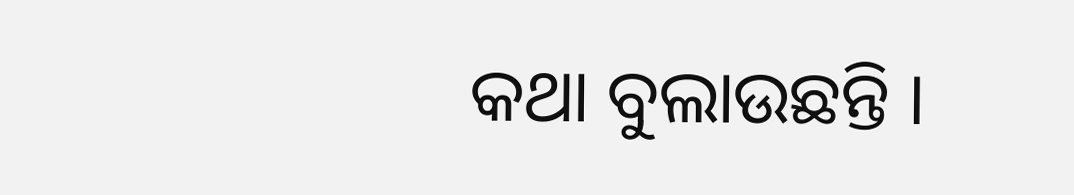କଥା ବୁଲାଉଛନ୍ତି ।